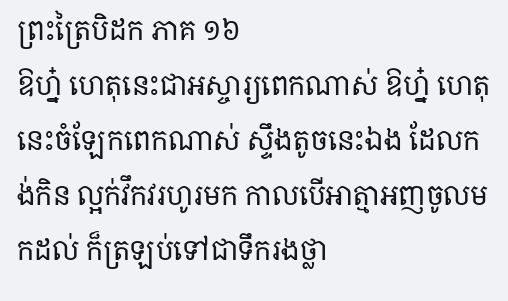ព្រះត្រៃបិដក ភាគ ១៦
ឱហ្ន៎ ហេតុនេះជាអស្ចារ្យពេកណាស់ ឱហ្ន៎ ហេតុនេះចំឡែកពេកណាស់ ស្ទឹងតូចនេះឯង ដែលកង់កិន ល្អក់វឹកវរហូរមក កាលបើអាត្មាអញចូលមកដល់ ក៏ត្រឡប់ទៅជាទឹករងថ្លា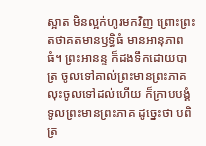ស្អាត មិនល្អក់ហូរមកវិញ ព្រោះព្រះតថាគតមានឫទ្ធិធំ មានអានុភាពធំ។ ព្រះអានន្ទ ក៏ដងទឹកដោយបាត្រ ចូលទៅគាល់ព្រះមានព្រះភាគ លុះចូលទៅដល់ហើយ ក៏ក្រាបបង្គំទូលព្រះមានព្រះភាគ ដូច្នេះថា បពិត្រ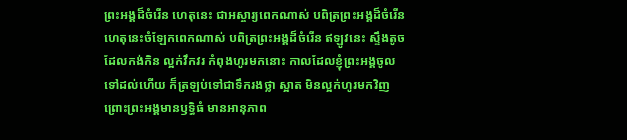ព្រះអង្គដ៏ចំរើន ហេតុនេះ ជាអស្ចារ្យពេកណាស់ បពិត្រព្រះអង្គដ៏ចំរើន ហេតុនេះចំឡែកពេកណាស់ បពិត្រព្រះអង្គដ៏ចំរើន ឥឡូវនេះ ស្ទឹងតូច ដែលកង់កិន ល្អក់វឹកវរ កំពុងហូរមកនោះ កាលដែលខ្ញុំព្រះអង្គចូលទៅដល់ហើយ ក៏ត្រឡប់ទៅជាទឹករងថ្លា ស្អាត មិនល្អក់ហូរមកវិញ ព្រោះព្រះអង្គមានឫទ្ធិធំ មានអានុភាព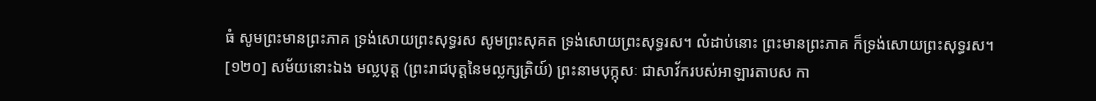ធំ សូមព្រះមានព្រះភាគ ទ្រង់សោយព្រះសុទ្ធរស សូមព្រះសុគត ទ្រង់សោយព្រះសុទ្ធរស។ លំដាប់នោះ ព្រះមានព្រះភាគ ក៏ទ្រង់សោយព្រះសុទ្ធរស។
[១២០] សម័យនោះឯង មល្លបុត្ត (ព្រះរាជបុត្តនៃមល្លក្សត្រិយ៍) ព្រះនាមបុក្កុសៈ ជាសាវ័ករបស់អាឡារតាបស កា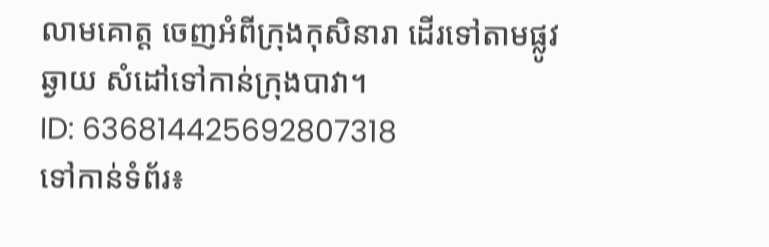លាមគោត្ត ចេញអំពីក្រុងកុសិនារា ដើរទៅតាមផ្លូវឆ្ងាយ សំដៅទៅកាន់ក្រុងបាវា។
ID: 636814425692807318
ទៅកាន់ទំព័រ៖